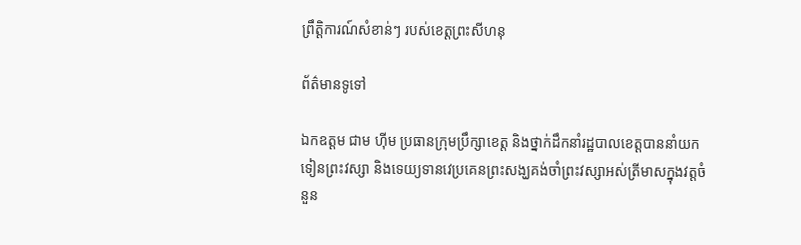ព្រឹត្តិការណ៍សំខាន់ៗ របស់ខេត្តព្រះសីហនុ

ព័ត៌មានទូទៅ

ឯកឧត្តម ជាម ហ៊ីម ប្រធានក្រុមប្រឹក្សាខេត្ត និងថ្នាក់ដឹកនាំរដ្ឋបាលខេត្តបាននាំយកទៀនព្រះវស្សា និងទេយ្យទានវេប្រគេនព្រះសង្ឃគង់ចាំព្រះវស្សាអស់ត្រីមាសក្នុងវត្តចំនួន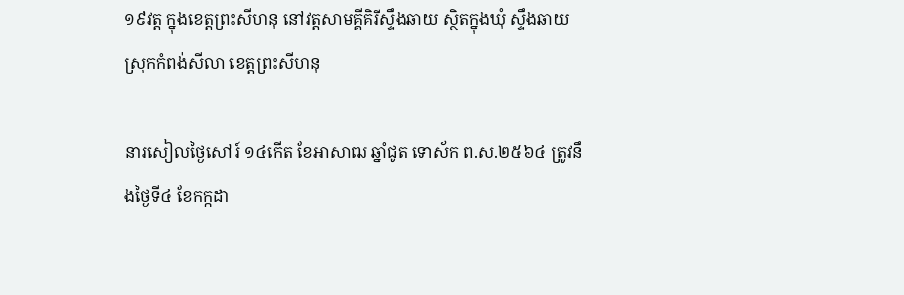១៩វត្ត ក្នុងខេត្តព្រះសីហនុ នៅវត្តសាមគ្គីគិរីស្ទឹងឆាយ ស្ថិតក្នុងឃុំ ស្ទឹងឆាយ ស្រុកកំពង់សីលា ខេត្តព្រះសីហនុ

នារសៀលថ្ងៃសៅរ៍ ១៤កើត ខែអាសាឍ ឆ្នាំជូត ទោស័ក ព.ស.២៥៦៤ ត្រូវនឹងថ្ងៃទី៤ ខែកក្កដា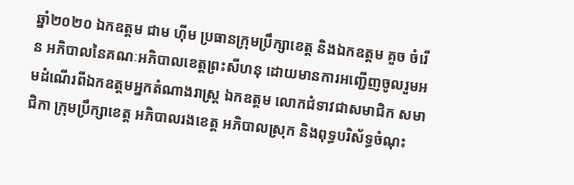ឆ្នាំ២០២០ ឯកឧត្តម ជាម ហ៊ីម ប្រធានក្រុមប្រឹក្សាខេត្ត និងឯកឧត្ដម គួច ចំរើន អភិបាលនៃគណៈអភិបាលខេត្តព្រះសីហនុ ដោយមានការអញ្ជើញចូលរួមអមដំណើរពីឯកឧត្តមអ្នកតំណាងរាស្ត្រ ឯកឧត្តម លោកជំទាវជាសមាជិក សមាជិកា ក្រុមប្រឹក្សាខេត្ត អភិបាលរងខេត្ត អភិបាលស្រុក និងពុទ្ធបរិស័ទ្ធចំណុះ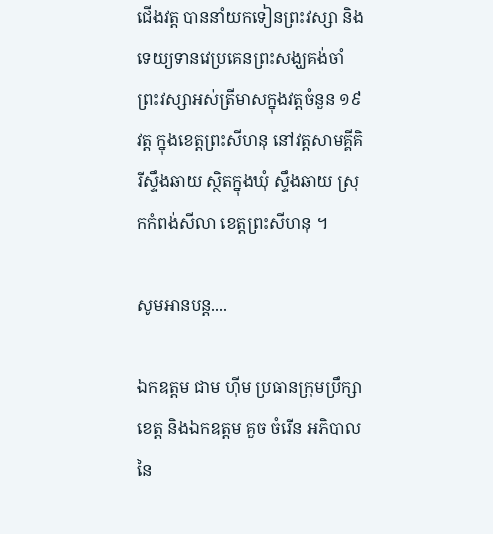ជើងវត្ត បាននាំយកទៀនព្រះវស្សា និងទេយ្យទានវេប្រគេនព្រះសង្ឃគង់ចាំព្រះវស្សាអស់ត្រីមាសក្នុងវត្តចំនួន ១៩វត្ត ក្នុងខេត្តព្រះសីហនុ នៅវត្តសាមគ្គីគិរីស្ទឹងឆាយ ស្ថិតក្នុងឃុំ ស្ទឹងឆាយ ស្រុកកំពង់សីលា ខេត្តព្រះសីហនុ ។

សូមអានបន្ត....

ឯកឧត្តម ជាម ហ៊ីម ប្រធានក្រុមប្រឹក្សាខេត្ត និងឯកឧត្ដម គួច ចំរើន អភិបាល នៃ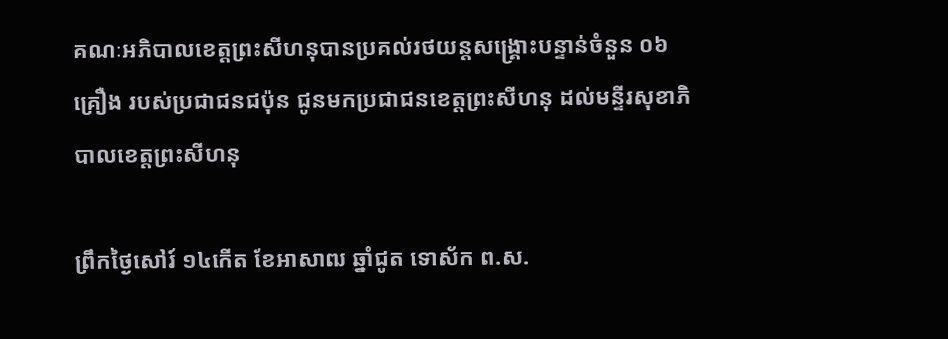គណៈអភិបាលខេត្តព្រះសីហនុបានប្រគល់រថយន្តសង្រ្គោះបន្ទាន់ចំនួន ០៦គ្រឿង របស់ប្រជាជនជប៉ុន ជូនមកប្រជាជនខេត្តព្រះសីហនុ ដល់មន្ទីរសុខាភិបាលខេត្តព្រះសីហនុ

ព្រឹកថ្ងៃសៅរ៍ ១៤កើត ខែអាសាឍ ឆ្នាំជូត ទោស័ក ព.ស.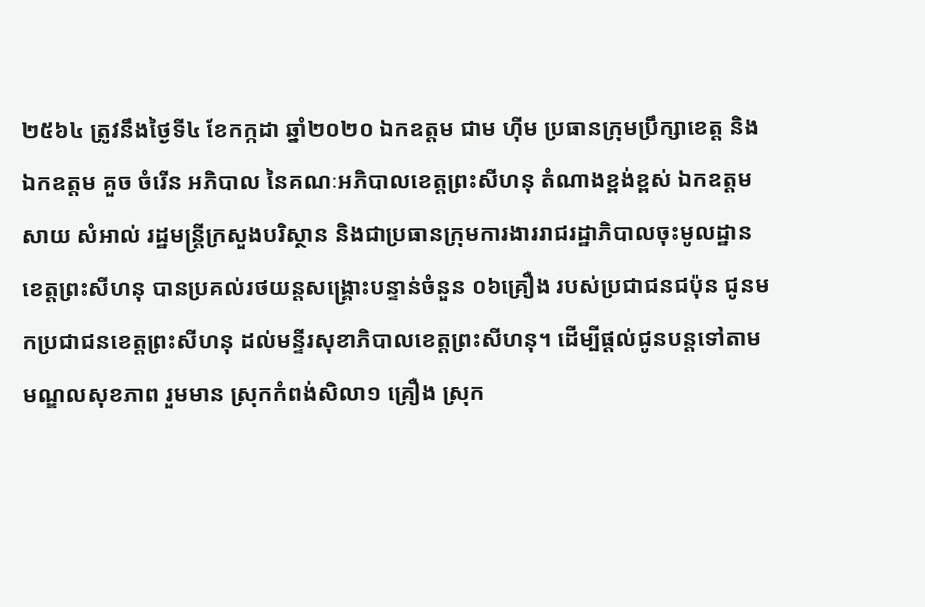២៥៦៤ ត្រូវនឹងថ្ងៃទី៤ ខែកក្កដា ឆ្នាំ២០២០ ឯកឧត្តម ជាម ហ៊ីម ប្រធានក្រុមប្រឹក្សាខេត្ត និងឯកឧត្ដម គួច ចំរើន អភិបាល នៃគណៈអភិបាលខេត្តព្រះសីហនុ តំណាងខ្ពង់ខ្ពស់ ឯកឧត្តម សាយ សំអាល់ រដ្ឋមន្រ្តីក្រសួងបរិស្ថាន និងជាប្រធានក្រុមការងាររាជរដ្ឋាភិបាលចុះមូលដ្ឋានខេត្តព្រះសីហនុ បានប្រគល់រថយន្តសង្រ្គោះបន្ទាន់ចំនួន ០៦គ្រឿង របស់ប្រជាជនជប៉ុន ជូនមកប្រជាជនខេត្តព្រះសីហនុ ដល់មន្ទីរសុខាភិបាលខេត្តព្រះសីហនុ។ ដើម្បីផ្ដល់ជូនបន្តទៅតាមមណ្ឌលសុខភាព រួមមាន ស្រុកកំពង់សិលា១ គ្រឿង ស្រុក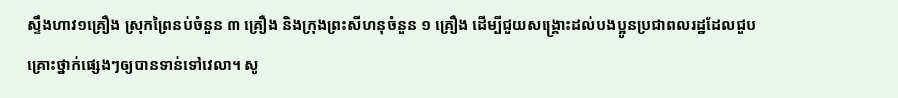ស្ទឹងហាវ១គ្រឿង ស្រុកព្រៃនប់ចំនួន ៣ គ្រឿង និងក្រុងព្រះសីហនុចំនួន ១ គ្រឿង ដើម្បីជួយសង្គ្រោះដល់បងប្អូនប្រជាពលរដ្ឋដែលជួបគ្រោះថ្នាក់ផ្សេងៗឲ្យបានទាន់ទៅវេលា។ សូ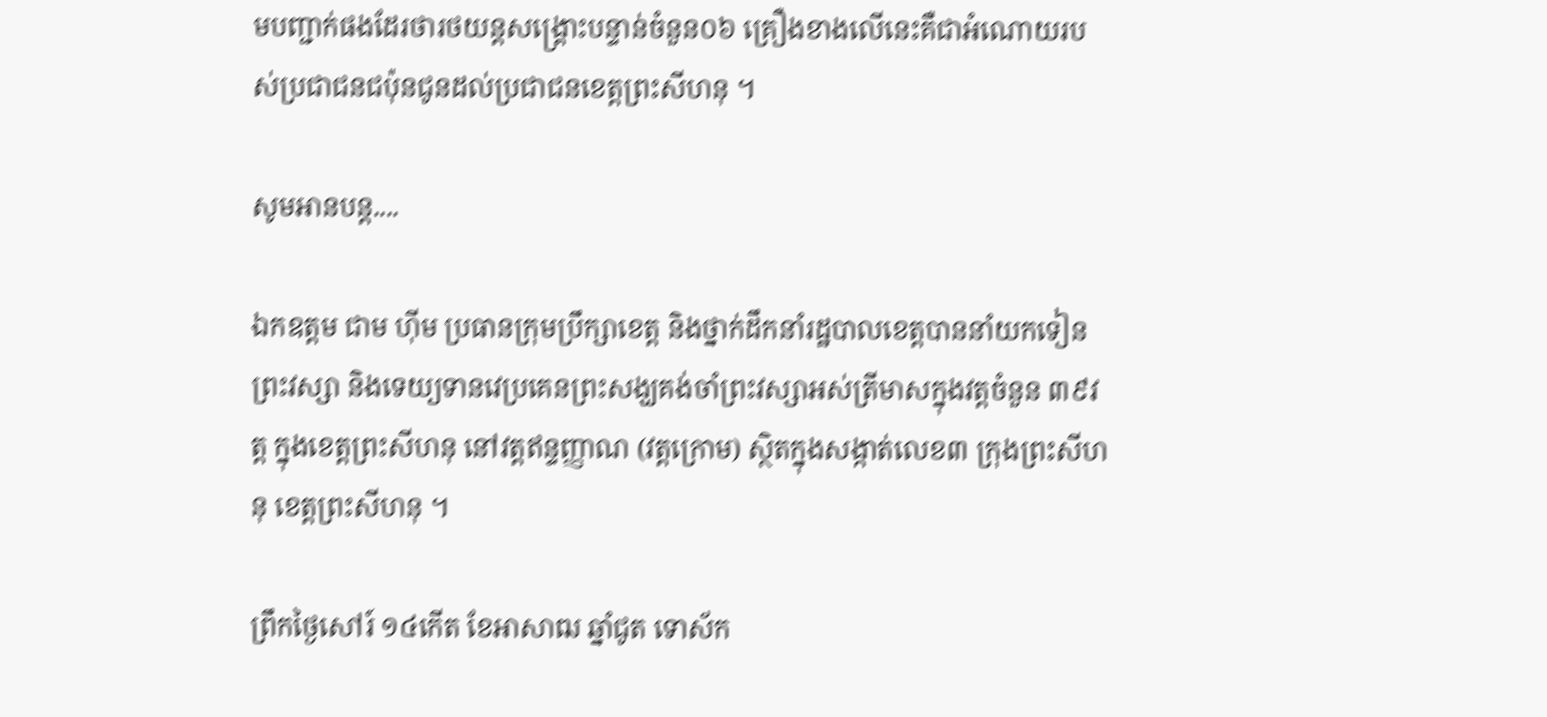មបញ្ជាក់ផងដែរថារថយន្តសង្គ្រោះបន្ទាន់ចំនួន០៦ គ្រឿងខាងលើនេះគឺជាអំណោយរបស់ប្រជាជនជប៉ុនជូនដល់ប្រជាជនខេត្តព្រះសីហនុ ។

សូមអានបន្ត....

ឯកឧត្តម ជាម ហ៊ីម ប្រធានក្រុមប្រឹក្សាខេត្ត និងថ្នាក់ដឹកនាំរដ្ឋបាលខេត្តបាននាំយកទៀនព្រះវស្សា និងទេយ្យទានវេប្រគេនព្រះសង្ឃគង់ចាំព្រះវស្សាអស់ត្រីមាសក្នុងវត្តចំនួន ៣៩វត្ត ក្នុងខេត្តព្រះសីហនុ នៅវត្តឥន្ទញ្ញាណ (វត្តក្រោម) ស្ថិតក្នុងសង្កាត់លេខ៣ ក្រុងព្រះសីហនុ ខេត្តព្រះសីហនុ ។

ព្រឹកថ្ងៃសៅរ៍ ១៤កើត ខែអាសាឍ ឆ្នាំជូត ទោស័ក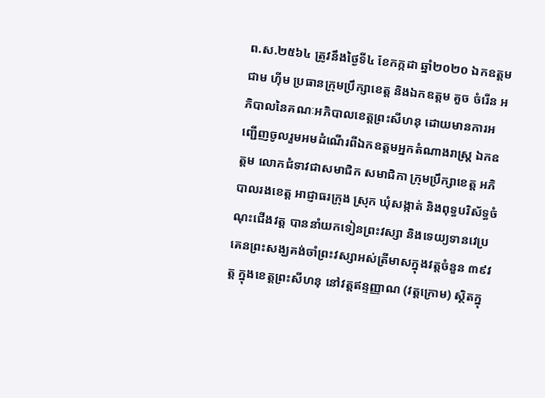ព.ស.២៥៦៤ ត្រូវនឹងថ្ងៃទី៤ ខែកក្កដា ឆ្នាំ២០២០ ឯកឧត្តម ជាម ហ៊ីម ប្រធានក្រុមប្រឹក្សាខេត្ត និងឯកឧត្ដម គួច ចំរើន អភិបាលនៃគណៈអភិបាលខេត្តព្រះសីហនុ ដោយមានការអញ្ជើញចូលរួមអមដំណើរពីឯកឧត្តមអ្នកតំណាងរាស្ត្រ ឯកឧត្តម លោកជំទាវជាសមាជិក សមាជិកា ក្រុមប្រឹក្សាខេត្ត អភិបាលរងខេត្ត អាជ្ញាធរក្រុង ស្រុក ឃុំសង្កាត់ និងពុទ្ធបរិស័ទ្ធចំណុះជើងវត្ត បាននាំយកទៀនព្រះវស្សា និងទេយ្យទានវេប្រគេនព្រះសង្ឃគង់ចាំព្រះវស្សាអស់ត្រីមាសក្នុងវត្តចំនួន ៣៩វត្ត ក្នុងខេត្តព្រះសីហនុ នៅវត្តឥន្ទញ្ញាណ (វត្តក្រោម) ស្ថិតក្នុ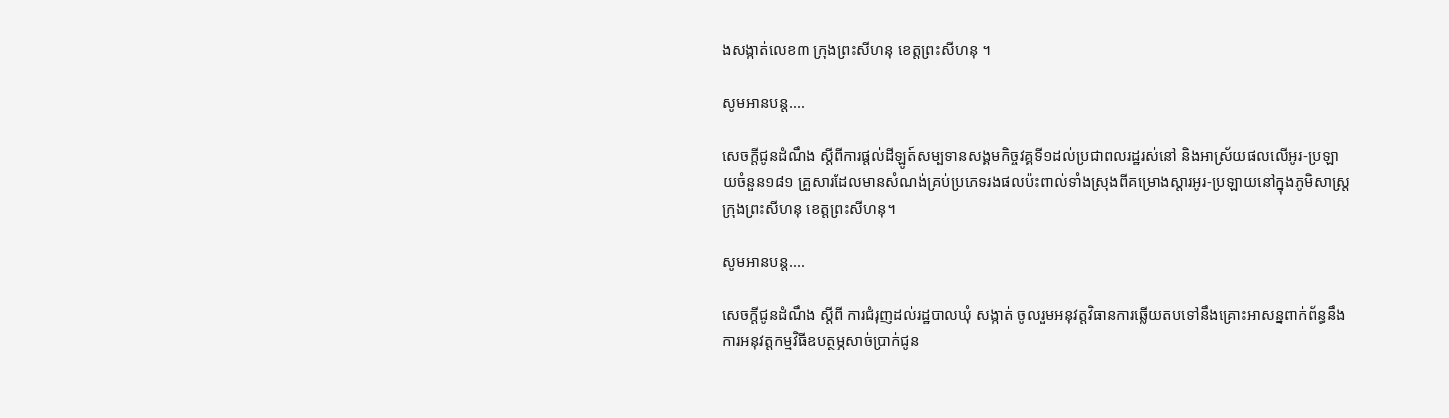ងសង្កាត់លេខ៣ ក្រុងព្រះសីហនុ ខេត្តព្រះសីហនុ ។

សូមអានបន្ត....

សេចក្តីជូនដំណឹង ស្តីពីការផ្តល់ដីឡូត៍សម្បទានសង្គមកិច្ចវគ្គទី១ដល់ប្រជាពលរដ្ឋរស់នៅ និងអាស្រ័យផលលើអូរ-ប្រឡាយចំនួន១៨១ គ្រួសារដែលមានសំណង់គ្រប់ប្រភេទរងផលប៉ះពាល់ទាំងស្រុងពីគម្រោងស្តារអូរ-ប្រឡាយនៅក្នុងភូមិសាស្ត្រក្រុងព្រះសីហនុ ខេត្តព្រះសីហនុ។

សូមអានបន្ត....

សេចក្តីជូនដំណឹង ស្តីពី ការជំរុញដល់រដ្ឋបាលឃុំ សង្កាត់ ចូលរួមអនុវត្តវិធានការឆ្លើយតបទៅនឹងគ្រោះអាសន្នពាក់ព័ន្ធនឹងការអនុវត្តកម្មវិធីឧបត្ថម្ភសាច់ប្រាក់ជូន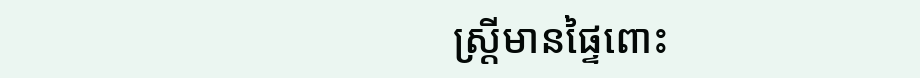ស្ត្រីមានផ្ទៃពោះ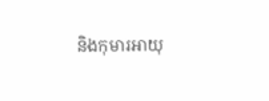និងកុមារអាយុ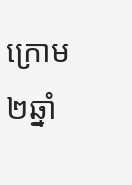ក្រោម២ឆ្នាំ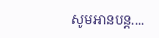សូមអានបន្ត....